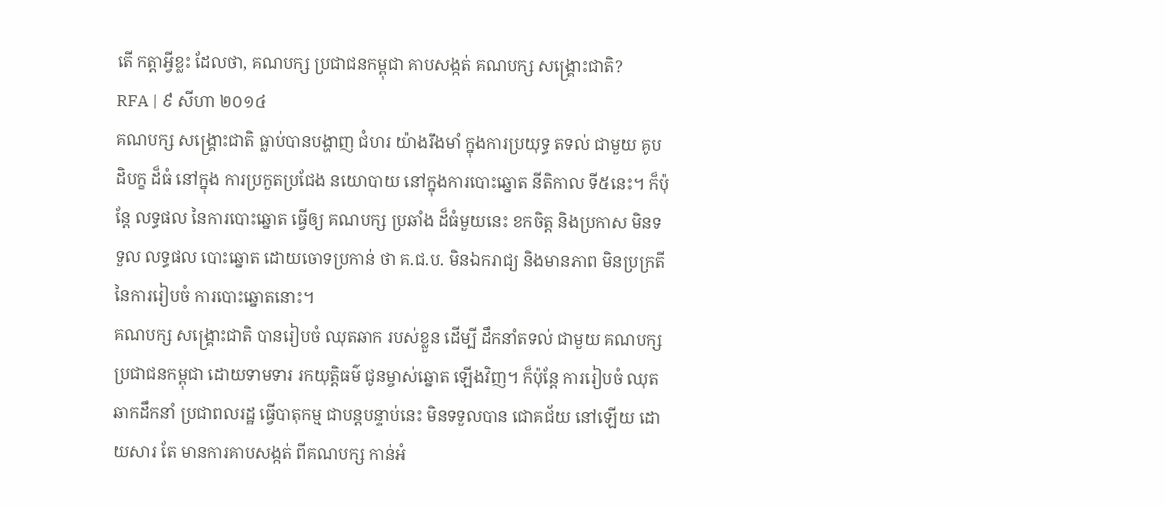តើ កត្តាអ្វីខ្លះ ដែលថា, គណបក្ស ប្រជាជនកម្ពុជា គាបសង្កត់ គណបក្ស សង្គ្រោះជាតិ?
RFA | ៩ សីហា ២០១៤
គណបក្ស សង្គ្រោះជាតិ ធ្លាប់បានបង្ហាញ ជំហរ យ៉ាងរឹងមាំ ក្នុងការប្រយុទ្ធ តទល់ ជាមួយ គូបដិបក្ខ ដ៏ធំ នៅក្នុង ការប្រកួតប្រជែង នយោបាយ នៅក្នុងការបោះឆ្នោត នីតិកាល ទី៥នេះ។ ក៏ប៉ុន្តែ លទ្ធផល នៃការបោះឆ្នោត ធ្វើឲ្យ គណបក្ស ប្រឆាំង ដ៏ធំមួយនេះ ខកចិត្ត និងប្រកាស មិនទទួល លទ្ធផល បោះឆ្នោត ដោយចោទប្រកាន់ ថា គ.ជ.ប. មិនឯករាជ្យ និងមានភាព មិនប្រក្រតី នៃការរៀបចំ ការបោះឆ្នោតនោះ។
គណបក្ស សង្គ្រោះជាតិ បានរៀបចំ ឈុតឆាក របស់ខ្លួន ដើម្បី ដឹកនាំតទល់ ជាមួយ គណបក្ស ប្រជាជនកម្ពុជា ដោយទាមទារ រកយុត្តិធម៌ ជូនម្ចាស់ឆ្នោត ឡើងវិញ។ ក៏ប៉ុន្តែ ការរៀបចំ ឈុតឆាកដឹកនាំ ប្រជាពលរដ្ឋ ធ្វើបាតុកម្ម ជាបន្តបន្ទាប់នេះ មិនទទួលបាន ជោគជ័យ នៅឡើយ ដោយសារ តែ មានការគាបសង្កត់ ពីគណបក្ស កាន់អំ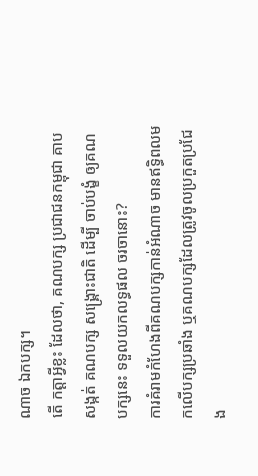ណាច ឯកបក្ស។
តើ កត្តាអ្វីខ្លះ ដែលថា, គណបក្ស ប្រជាជនកម្ពុជា គាបសង្កត់ គណបក្ស សង្គ្រោះជាតិ ដើម្បី ចាប់បង្ខំ ឲ្យគណបក្សនេះ ទទួលយកលទ្ធផល ចរចានោះ?
ការគំរាមកំហែងពីគណបក្សកាន់អំណាច មានឥទ្ធិពលមកលើបក្សប្រឆាំង ឬគណបក្សដែលត្រូវចូលប្រកួតប្រជែង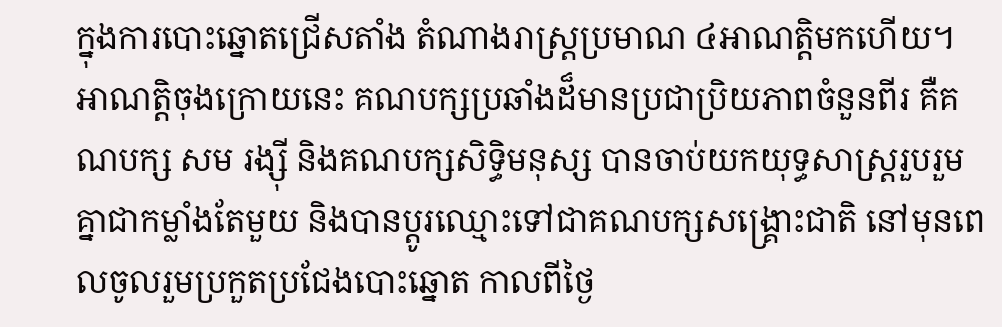ក្នុងការបោះឆ្នោតជ្រើសតាំង តំណាងរាស្ត្រប្រមាណ ៤អាណត្តិមកហើយ។
អាណត្តិចុងក្រោយនេះ គណបក្សប្រឆាំងដ៏មានប្រជាប្រិយភាពចំនួនពីរ គឺគណបក្ស សម រង្ស៊ី និងគណបក្សសិទ្ធិមនុស្ស បានចាប់យកយុទ្ធសាស្ត្ររួបរួមគ្នាជាកម្លាំងតែមួយ និងបានប្ដូរឈ្មោះទៅជាគណបក្សសង្គ្រោះជាតិ នៅមុនពេលចូលរួមប្រកួតប្រជែងបោះឆ្នោត កាលពីថ្ងៃ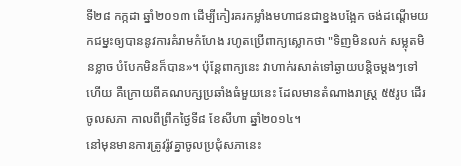ទី២៨ កក្កដា ឆ្នាំ២០១៣ ដើម្បីកៀរគរកម្លាំងមហាជនជាខ្នងបង្អែក ចង់ដណ្ដើមយកជម្នះឲ្យបាននូវការគំរាមកំហែង រហូតប្រើពាក្យស្លោកថា "ទិញមិនលក់ សម្លុតមិនខ្លាច បំបែកមិនក៏បាន»។ ប៉ុន្តែពាក្យនេះ វាហាក់រសាត់ទៅឆ្ងាយបន្តិចម្តងៗទៅហើយ គឺក្រោយពីគណបក្សប្រឆាំងធំមួយនេះ ដែលមានតំណាងរាស្ត្រ ៥៥រូប ដើរចូលសភា កាលពីព្រឹកថ្ងៃទី៨ ខែសីហា ឆ្នាំ២០១៤។
នៅមុនមានការត្រូវរ៉ូវគ្នាចូលប្រជុំសភានេះ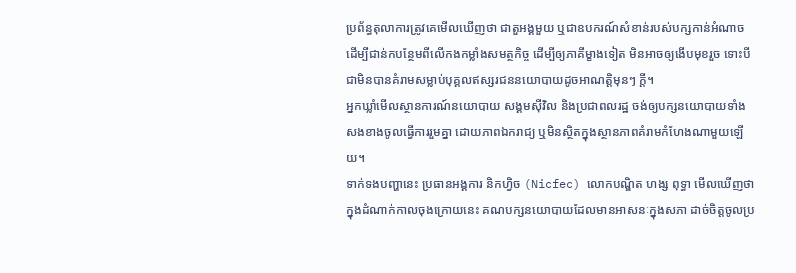ប្រព័ន្ធតុលាការត្រូវគេមើលឃើញថា ជាតួអង្គមួយ ឬជាឧបករណ៍សំខាន់របស់បក្សកាន់អំណាច ដើម្បីជាន់កបន្ថែមពីលើកងកម្លាំងសមត្ថកិច្ច ដើម្បីឲ្យភាគីម្ខាងទៀត មិនអាចឲ្យងើបមុខរួច ទោះបីជាមិនបានគំរាមសម្លាប់បុគ្គលឥស្សរជននយោបាយដូចអាណត្តិមុនៗ ក្តី។
អ្នកឃ្លាំមើលស្ថានការណ៍នយោបាយ សង្គមស៊ីវិល និងប្រជាពលរដ្ឋ ចង់ឲ្យបក្សនយោបាយទាំងសងខាងចូលធ្វើការរួមគ្នា ដោយភាពឯករាជ្យ ឬមិនស្ថិតក្នុងស្ថានភាពគំរាមកំហែងណាមួយឡើយ។
ទាក់ទងបញ្ហានេះ ប្រធានអង្គការ និកហ្វិច (Nicfec) លោកបណ្ឌិត ហង្ស ពុទ្ធា មើលឃើញថា ក្នុងដំណាក់កាលចុងក្រោយនេះ គណបក្សនយោបាយដែលមានអាសនៈក្នុងសភា ដាច់ចិត្តចូលប្រ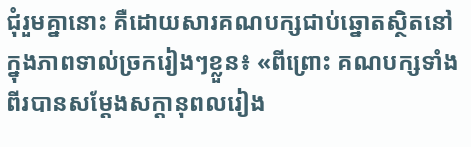ជុំរួមគ្នានោះ គឺដោយសារគណបក្សជាប់ឆ្នោតស្ថិតនៅក្នុងភាពទាល់ច្រករៀងៗខ្លួន៖ «ពីព្រោះ គណបក្សទាំងពីរបានសម្ដែងសក្ដានុពលរៀង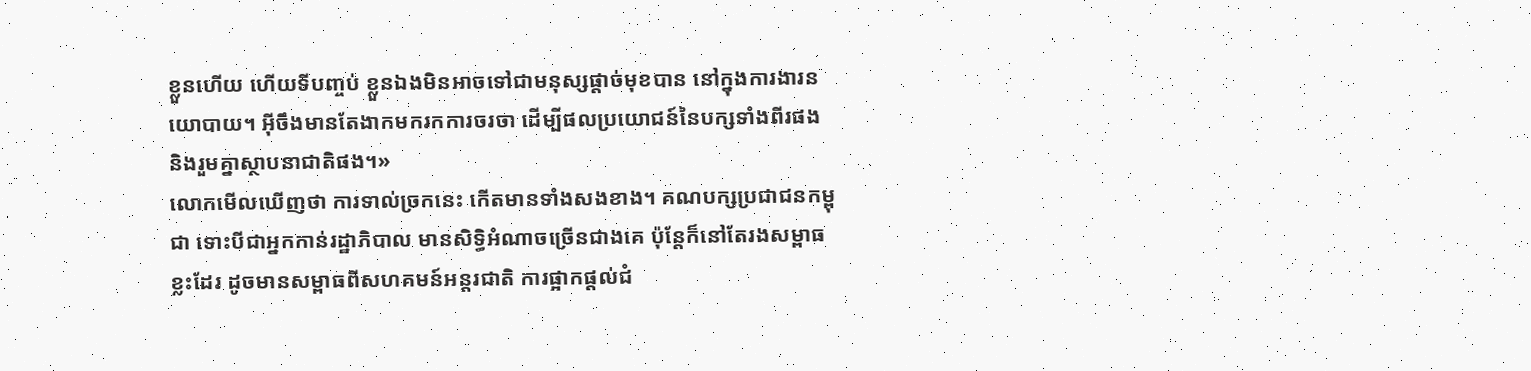ខ្លួនហើយ ហើយទីបញ្ចប់ ខ្លួនឯងមិនអាចទៅជាមនុស្សផ្តាច់មុខបាន នៅក្នុងការងារនយោបាយ។ អ៊ីចឹងមានតែងាកមករកការចរចា ដើម្បីផលប្រយោជន៍នៃបក្សទាំងពីរផង និងរួមគ្នាស្ថាបនាជាតិផង។»
លោកមើលឃើញថា ការទាល់ច្រកនេះ កើតមានទាំងសងខាង។ គណបក្សប្រជាជនកម្ពុជា ទោះបីជាអ្នកកាន់រដ្ឋាភិបាល មានសិទ្ធិអំណាចច្រើនជាងគេ ប៉ុន្តែក៏នៅតែរងសម្ពាធខ្លះដែរ ដូចមានសម្ពាធពីសហគមន៍អន្តរជាតិ ការផ្អាកផ្តល់ជំ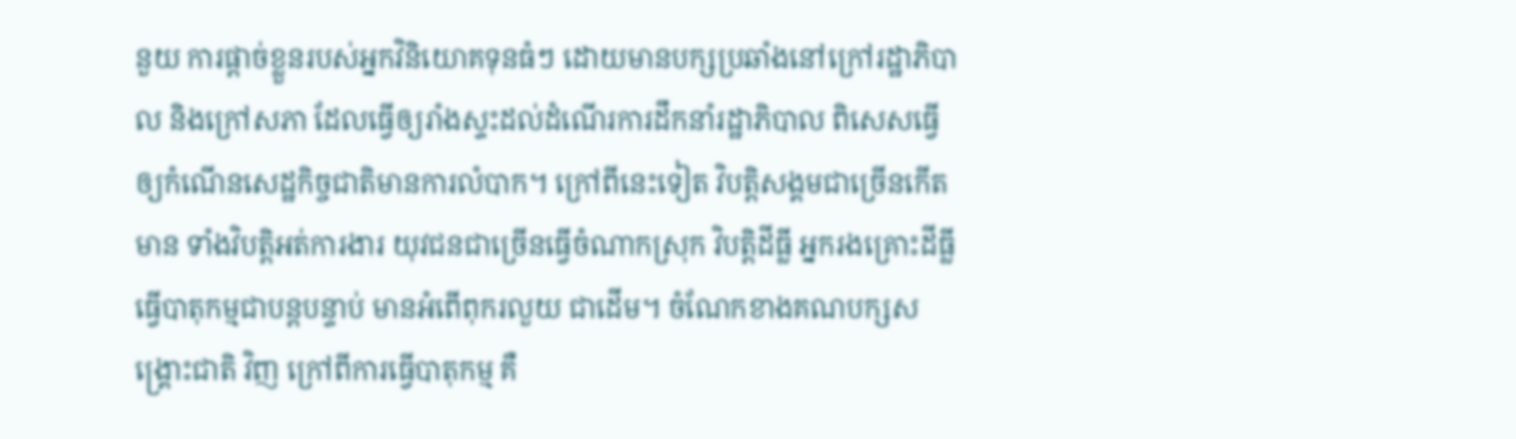នួយ ការផ្តាច់ខ្លួនរបស់អ្នកវិនិយោគទុនធំៗ ដោយមានបក្សប្រឆាំងនៅក្រៅរដ្ឋាភិបាល និងក្រៅសភា ដែលធ្វើឲ្យរាំងស្ទះដល់ដំណើរការដឹកនាំរដ្ឋាភិបាល ពិសេសធ្វើឲ្យកំណើនសេដ្ឋកិច្ចជាតិមានការលំបាក។ ក្រៅពីនេះទៀត វិបត្តិសង្គមជាច្រើនកើតមាន ទាំងវិបត្តិអត់ការងារ យុវជនជាច្រើនធ្វើចំណាកស្រុក វិបត្តិដីធ្លី អ្នករងគ្រោះដីធ្លីធ្វើបាតុកម្មជាបន្តបន្ទាប់ មានអំពើពុករលួយ ជាដើម។ ចំណែកខាងគណបក្សសង្គ្រោះជាតិ វិញ ក្រៅពីការធ្វើបាតុកម្ម គឺ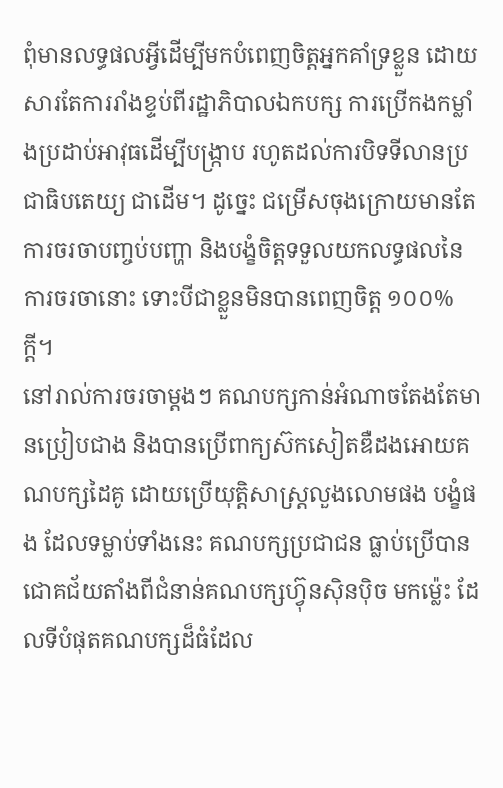ពុំមានលទ្ធផលអ្វីដើម្បីមកបំពេញចិត្តអ្នកគាំទ្រខ្លួន ដោយសារតែការរាំងខ្ទប់ពីរដ្ឋាភិបាលឯកបក្ស ការប្រើកងកម្លាំងប្រដាប់អាវុធដើម្បីបង្ក្រាប រហូតដល់ការបិទទីលានប្រជាធិបតេយ្យ ជាដើម។ ដូច្នេះ ជម្រើសចុងក្រោយមានតែការចរចាបញ្ចប់បញ្ហា និងបង្ខំចិត្តទទួលយកលទ្ធផលនៃការចរចានោះ ទោះបីជាខ្លួនមិនបានពេញចិត្ត ១០០% ក្ដី។
នៅរាល់ការចរចាម្តងៗ គណបក្សកាន់អំណាចតែងតែមានប្រៀបជាង និងបានប្រើពាក្យស៊កសៀតឌឺដងអោយគណបក្សដៃគូ ដោយប្រើយុត្តិសាស្ត្រលួងលោមផង បង្ខំផង ដែលទម្លាប់ទាំងនេះ គណបក្សប្រជាជន ធ្លាប់ប្រើបានជោគជ័យតាំងពីជំនាន់គណបក្សហ៊្វុនស៊ិនប៉ិច មកម្ល៉េះ ដែលទីបំផុតគណបក្សដ៏ធំដែល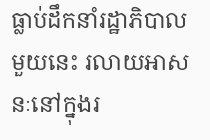ធ្លាប់ដឹកនាំរដ្ឋាភិបាលមួយនេះ រលាយអាសនៈនៅក្នុងរ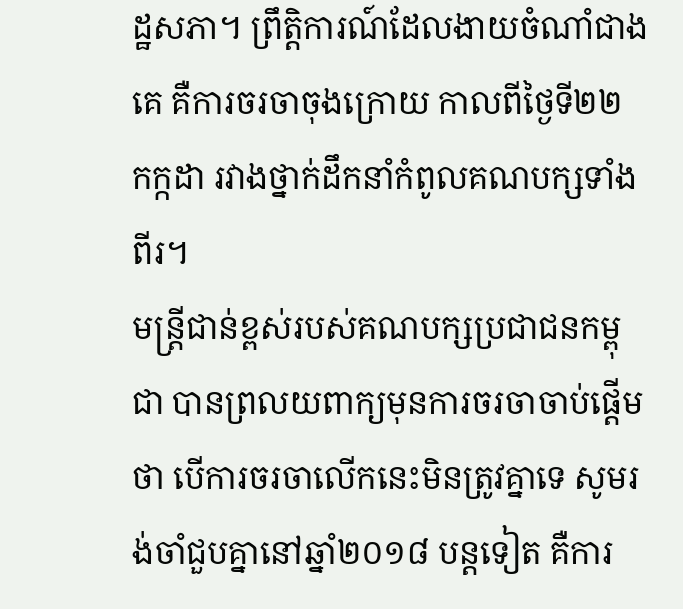ដ្ឋសភា។ ព្រឹត្តិការណ៍ដែលងាយចំណាំជាងគេ គឺការចរចាចុងក្រោយ កាលពីថ្ងៃទី២២ កក្កដា រវាងថ្នាក់ដឹកនាំកំពូលគណបក្សទាំងពីរ។
មន្ត្រីជាន់ខ្ពស់របស់គណបក្សប្រជាជនកម្ពុជា បានព្រលយពាក្យមុនការចរចាចាប់ផ្ដើមថា បើការចរចាលើកនេះមិនត្រូវគ្នាទេ សូមរង់ចាំជួបគ្នានៅឆ្នាំ២០១៨ បន្តទៀត គឺការ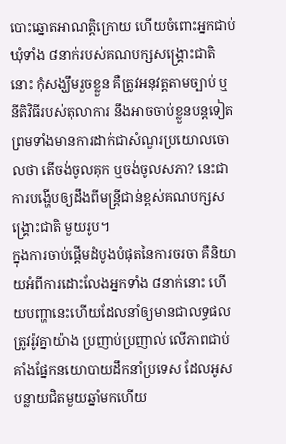បោះឆ្នោតអាណត្តិក្រោយ ហើយចំពោះអ្នកជាប់ឃុំទាំង ៨នាក់របស់គណបក្សសង្គ្រោះជាតិ នោះ កុំសង្ឃឹមរួចខ្លួន គឺត្រូវអនុវត្តតាមច្បាប់ ឬនីតិវិធីរបស់តុលាការ នឹងអាចចាប់ខ្លួនបន្តទៀត ព្រមទាំងមានការដាក់ជាសំណួរប្រយោលចោលថា តើចង់ចូលគុក ឬចង់ចូលសភា? នេះជាការបង្ហើបឲ្យដឹងពីមន្ត្រីជាន់ខ្ពស់គណបក្សសង្គ្រោះជាតិ មួយរូប។
ក្នុងការចាប់ផ្ដើមដំបូងបំផុតនៃការចរចា គឺនិយាយអំពីការដោះលែងអ្នកទាំង ៨នាក់នោះ ហើយបញ្ហានេះហើយដែលនាំឲ្យមានជាលទ្ធផលត្រូវរ៉ូវគ្នាយ៉ាង ប្រញាប់ប្រញាល់ លើភាពជាប់គាំងផ្នែកនយោបាយដឹកនាំប្រទេស ដែលអូសបន្លាយជិតមួយឆ្នាំមកហើយ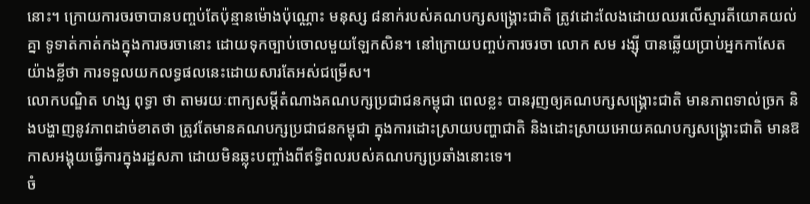នោះ។ ក្រោយការចរចាបានបញ្ចប់តែប៉ុន្មានម៉ោងប៉ុណ្ណោះ មនុស្ស ៨នាក់របស់គណបក្សសង្គ្រោះជាតិ ត្រូវដោះលែងដោយឈរលើស្មារតីយោគយល់គ្នា ទូទាត់កាត់កងក្នុងការចរចានោះ ដោយទុកច្បាប់ចោលមួយឡែកសិន។ នៅក្រោយបញ្ចប់ការចរចា លោក សម រង្ស៊ី បានឆ្លើយប្រាប់អ្នកកាសែតយ៉ាងខ្លីថា ការទទួលយកលទ្ធផលនេះដោយសារតែអស់ជម្រើស។
លោកបណ្ឌិត ហង្ស ពុទ្ធា ថា តាមរយៈពាក្យសម្ដីតំណាងគណបក្សប្រជាជនកម្ពុជា ពេលខ្លះ បានរុញឲ្យគណបក្សសង្គ្រោះជាតិ មានភាពទាល់ច្រក និងបង្ហាញនូវភាពដាច់ខាតថា ត្រូវតែមានគណបក្សប្រជាជនកម្ពុជា ក្នុងការដោះស្រាយបញ្ហាជាតិ និងដោះស្រាយអោយគណបក្សសង្គ្រោះជាតិ មានឱកាសអង្គុយធ្វើការក្នុងរដ្ឋសភា ដោយមិនឆ្លុះបញ្ចាំងពីឥទ្ធិពលរបស់គណបក្សប្រឆាំងនោះទេ។
ចំ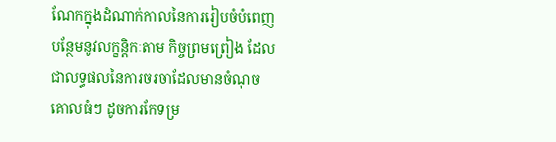ណែកក្នុងដំណាក់កាលនៃការរៀបចំបំពេញបន្ថែមនូវលក្ខន្តិកៈតាម កិច្ចព្រមព្រៀង ដែលជាលទ្ធផលនៃការចរចាដែលមានចំណុចគោលធំៗ ដូចការកែទម្រ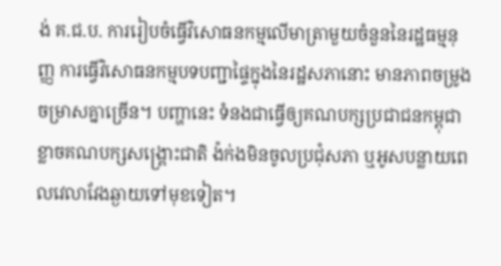ង់ គ.ជ.ប. ការរៀបចំធ្វើវិសោធនកម្មលើមាត្រាមួយចំនួននៃរដ្ឋធម្មនុញ្ញ ការធ្វើវិសោធនកម្មបទបញ្ជាផ្ទៃក្នុងនៃរដ្ឋសភានោះ មានភាពចម្រូងចម្រាសគ្នាច្រើន។ បញ្ហានេះ ទំនងជាធ្វើឲ្យគណបក្សប្រជាជនកម្ពុជា ខ្លាចគណបក្សសង្គ្រោះជាតិ ង៉ក់ងមិនចូលប្រជុំសភា ឬអូសបន្លាយពេលវេលាវែងឆ្ងាយទៅមុខទៀត។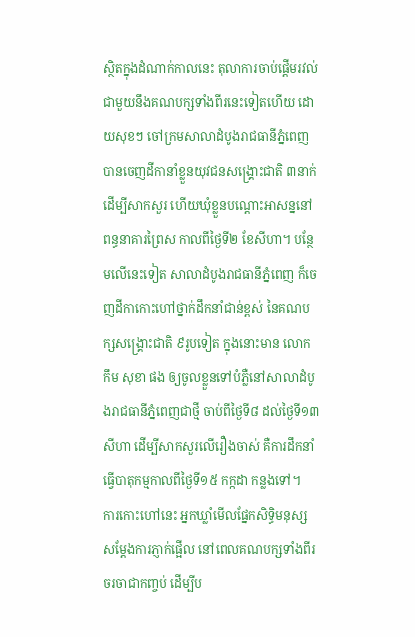ស្ថិតក្នុងដំណាក់កាលនេះ តុលាការចាប់ផ្ដើមរវល់ជាមួយនឹងគណបក្សទាំងពីរនេះទៀតហើយ ដោយសុខៗ ចៅក្រមសាលាដំបូងរាជធានីភ្នំពេញ បានចេញដីកានាំខ្លួនយុវជនសង្គ្រោះជាតិ ៣នាក់ ដើម្បីសាកសួរ ហើយឃុំខ្លួនបណ្ដោះអាសន្ននៅពន្ធនាគារព្រៃស កាលពីថ្ងៃទី២ ខែសីហា។ បន្ថែមលើនេះទៀត សាលាដំបូងរាជធានីភ្នំពេញ ក៏ចេញដីកាកោះហៅថ្នាក់ដឹកនាំជាន់ខ្ពស់ នៃគណបក្សសង្គ្រោះជាតិ ៩រូបទៀត ក្នុងនោះមាន លោក កឹម សុខា ផង ឲ្យចូលខ្លួនទៅបំភ្លឺនៅសាលាដំបូងរាជធានីភ្នំពេញជាថ្មី ចាប់ពីថ្ងៃទី៨ ដល់ថ្ងៃទី១៣ សីហា ដើម្បីសាកសួរលើរឿងចាស់ គឺការដឹកនាំធ្វើបាតុកម្មកាលពីថ្ងៃទី១៥ កក្កដា កន្លងទៅ។
ការកោះហៅនេះ អ្នកឃ្លាំមើលផ្នែកសិទ្ធិមនុស្ស សម្ដែងការភ្ញាក់ផ្អើល នៅពេលគណបក្សទាំងពីរចរចាជាកញ្ចប់ ដើម្បីប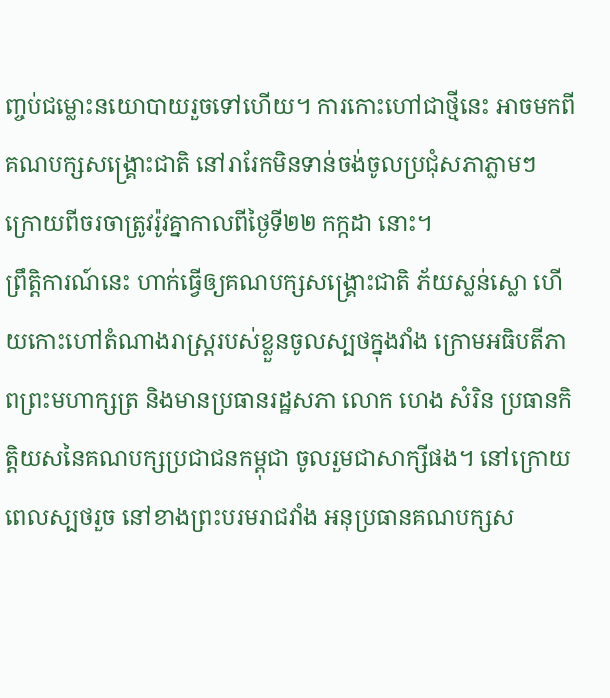ញ្ចប់ជម្លោះនយោបាយរួចទៅហើយ។ ការកោះហៅជាថ្មីនេះ អាចមកពីគណបក្សសង្គ្រោះជាតិ នៅរារែកមិនទាន់ចង់ចូលប្រជុំសភាភ្លាមៗ ក្រោយពីចរចាត្រូវរ៉ូវគ្នាកាលពីថ្ងៃទី២២ កក្កដា នោះ។
ព្រឹត្តិការណ៍នេះ ហាក់ធ្វើឲ្យគណបក្សសង្គ្រោះជាតិ ភ័យស្លន់ស្លោ ហើយកោះហៅតំណាងរាស្ត្ររបស់ខ្លួនចូលស្បថក្នុងវាំង ក្រោមអធិបតីភាពព្រះមហាក្សត្រ និងមានប្រធានរដ្ឋសភា លោក ហេង សំរិន ប្រធានកិត្តិយសនៃគណបក្សប្រជាជនកម្ពុជា ចូលរួមជាសាក្សីផង។ នៅក្រោយពេលស្បថរួច នៅខាងព្រះបរមរាជវាំង អនុប្រធានគណបក្សស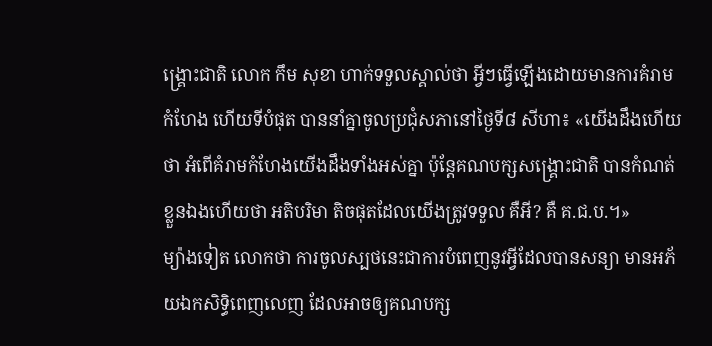ង្គ្រោះជាតិ លោក កឹម សុខា ហាក់ទទួលស្គាល់ថា អ្វីៗធ្វើឡើងដោយមានការគំរាមកំហែង ហើយទីបំផុត បាននាំគ្នាចូលប្រជុំសភានៅថ្ងៃទី៨ សីហា៖ «យើងដឹងហើយថា អំពើគំរាមកំហែងយើងដឹងទាំងអស់គ្នា ប៉ុន្តែគណបក្សសង្គ្រោះជាតិ បានកំណត់ខ្លួនឯងហើយថា អតិបរិមា តិចផុតដែលយើងត្រូវទទួល គឺអី? គឺ គ.ជ.ប.។»
ម្យ៉ាងទៀត លោកថា ការចូលស្បថនេះជាការបំពេញនូវអ្វីដែលបានសន្យា មានអភ័យឯកសិទ្ធិពេញលេញ ដែលអាចឲ្យគណបក្ស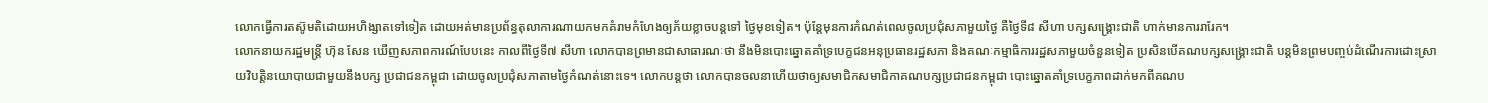លោកធ្វើការតស៊ូមតិដោយអហិង្សាតទៅទៀត ដោយអត់មានប្រព័ន្ធតុលាការណាយកមកគំរាមកំហែងឲ្យភ័យខ្លាចបន្តទៅ ថ្ងៃមុខទៀត។ ប៉ុន្តែមុនការកំណត់ពេលចូលប្រជុំសភាមួយថ្ងៃ គឺថ្ងៃទី៨ សីហា បក្សសង្គ្រោះជាតិ ហាក់មានការរារែក។
លោកនាយករដ្ឋមន្ត្រី ហ៊ុន សែន ឃើញសភាពការណ៍បែបនេះ កាលពីថ្ងៃទី៧ សីហា លោកបានព្រមានជាសាធារណៈថា នឹងមិនបោះឆ្នោតគាំទ្របេក្ខជនអនុប្រធានរដ្ឋសភា និងគណៈកម្មាធិការរដ្ឋសភាមួយចំនួនទៀត ប្រសិនបើគណបក្សសង្គ្រោះជាតិ បន្តមិនព្រមបញ្ចប់ដំណើរការដោះស្រាយវិបត្តិនយោបាយជាមួយនឹងបក្ស ប្រជាជនកម្ពុជា ដោយចូលប្រជុំសភាតាមថ្ងៃកំណត់នោះទេ។ លោកបន្តថា លោកបានចលនាហើយថាឲ្យសមាជិកសមាជិកាគណបក្សប្រជាជនកម្ពុជា បោះឆ្នោតគាំទ្របេក្ខភាពដាក់មកពីគណប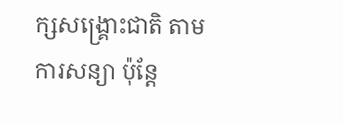ក្សសង្គ្រោះជាតិ តាមការសន្យា ប៉ុន្តែ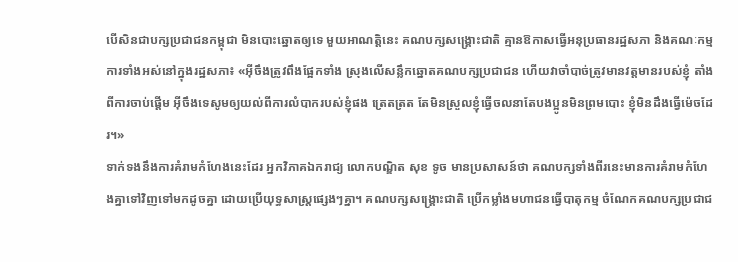បើសិនជាបក្សប្រជាជនកម្ពុជា មិនបោះឆ្នោតឲ្យទេ មួយអាណត្តិនេះ គណបក្សសង្គ្រោះជាតិ គ្មានឱកាសធ្វើអនុប្រធានរដ្ឋសភា និងគណៈកម្មការទាំងអស់នៅក្នុងរដ្ឋសភា៖ «អ៊ីចឹងត្រូវពឹងផ្អែកទាំង ស្រុងលើសន្លឹកឆ្នោតគណបក្សប្រជាជន ហើយវាចាំបាច់ត្រូវមានវត្តមានរបស់ខ្ញុំ តាំងពីការចាប់ផ្ដើម អ៊ីចឹងទេសូមឲ្យយល់ពីការលំបាករបស់ខ្ញុំផង ត្រេតត្រត តែមិនស្រួលខ្ញុំធ្វើចលនាតែបងប្អូនមិនព្រមបោះ ខ្ញុំមិនដឹងធ្វើម៉េចដែរ។»
ទាក់ទងនឹងការគំរាមកំហែងនេះដែរ អ្នកវិភាគឯករាជ្យ លោកបណ្ឌិត សុខ ទូច មានប្រសាសន៍ថា គណបក្សទាំងពីរនេះមានការគំរាមកំហែងគ្នាទៅវិញទៅមកដូចគ្នា ដោយប្រើយុទ្ធសាស្ត្រផ្សេងៗគ្នា។ គណបក្សសង្គ្រោះជាតិ ប្រើកម្លាំងមហាជនធ្វើបាតុកម្ម ចំណែកគណបក្សប្រជាជ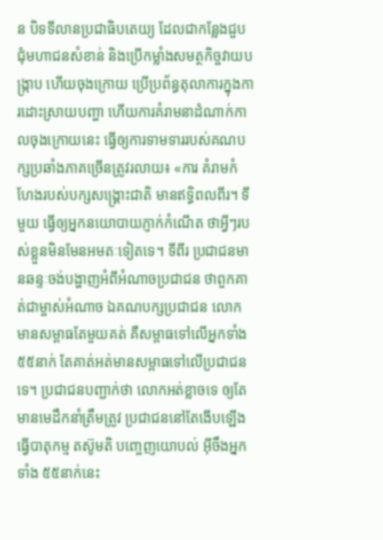ន បិទទីលានប្រជាធិបតេយ្យ ដែលជាកន្លែងជួបជុំមហាជនសំខាន់ និងប្រើកម្លាំងសមត្ថកិច្ចវាយបង្ក្រាប ហើយចុងក្រោយ ប្រើប្រព័ន្ធតុលាការក្នុងការដោះស្រាយបញ្ហា ហើយការគំរាមនាដំណាក់កាលចុងក្រោយនេះ ធ្វើឲ្យការទាមទាររបស់គណបក្សប្រឆាំងភាគច្រើនត្រូវរលាយ៖ «ការ គំរាមកំហែងរបស់បក្សសង្គ្រោះជាតិ មានឥទ្ធិពលពីរ។ ទីមួយ ធ្វើឲ្យអ្នកនយោបាយភ្ញាក់កំណើត ថាអ្វីៗរបស់ខ្លួនមិនមែនអមតៈទៀតទេ។ ទីពីរ ប្រជាជនមានឆន្ទៈចង់បង្ហាញអំពីអំណាចប្រជាជន ថាពួកគាត់ជាម្ចាស់អំណាច ឯគណបក្សប្រជាជន លោកមានសម្ពាធតែមួយគត់ គឺសម្ពាធទៅលើអ្នកទាំង ៥៥នាក់ តែគាត់អត់មានសម្ពាធទៅលើប្រជាជនទេ។ ប្រជាជនបញ្ជាក់ថា លោកអត់ខ្លាចទេ ឲ្យតែមានមេដឹកនាំត្រឹមត្រូវ ប្រជាជននៅតែងើបឡើងធ្វើបាតុកម្ម តស៊ូមតិ បញ្ចេញយោបល់ អ៊ីចឹងអ្នកទាំង ៥៥នាក់នេះ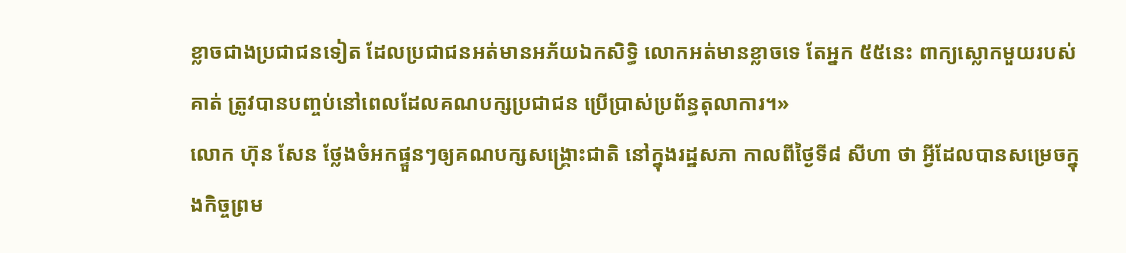ខ្លាចជាងប្រជាជនទៀត ដែលប្រជាជនអត់មានអភ័យឯកសិទ្ធិ លោកអត់មានខ្លាចទេ តែអ្នក ៥៥នេះ ពាក្យស្លោកមួយរបស់គាត់ ត្រូវបានបញ្ចប់នៅពេលដែលគណបក្សប្រជាជន ប្រើប្រាស់ប្រព័ន្ធតុលាការ។»
លោក ហ៊ុន សែន ថ្លែងចំអកផ្ទួនៗឲ្យគណបក្សសង្គ្រោះជាតិ នៅក្នុងរដ្ឋសភា កាលពីថ្ងៃទី៨ សីហា ថា អ្វីដែលបានសម្រេចក្នុងកិច្ចព្រម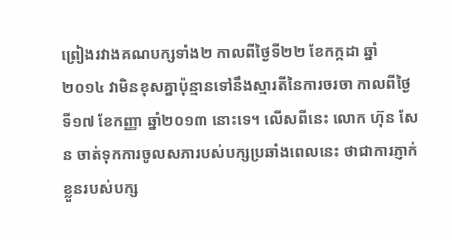ព្រៀងរវាងគណបក្សទាំង២ កាលពីថ្ងៃទី២២ ខែកក្កដា ឆ្នាំ២០១៤ វាមិនខុសគ្នាប៉ុន្មានទៅនឹងស្មារតីនៃការចរចា កាលពីថ្ងៃទី១៧ ខែកញ្ញា ឆ្នាំ២០១៣ នោះទេ។ លើសពីនេះ លោក ហ៊ុន សែន ចាត់ទុកការចូលសភារបស់បក្សប្រឆាំងពេលនេះ ថាជាការភ្ញាក់ខ្លួនរបស់បក្ស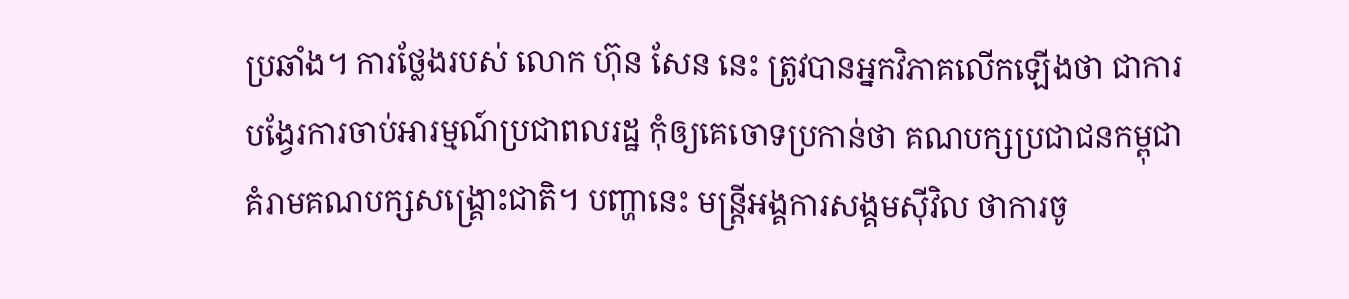ប្រឆាំង។ ការថ្លែងរបស់ លោក ហ៊ុន សែន នេះ ត្រូវបានអ្នកវិភាគលើកឡើងថា ជាការបង្វែរការចាប់អារម្មណ៍ប្រជាពលរដ្ឋ កុំឲ្យគេចោទប្រកាន់ថា គណបក្សប្រជាជនកម្ពុជា គំរាមគណបក្សសង្គ្រោះជាតិ។ បញ្ហានេះ មន្ត្រីអង្គការសង្គមស៊ីវិល ថាការចូ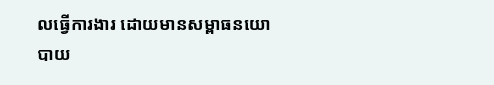លធ្វើការងារ ដោយមានសម្ពាធនយោបាយ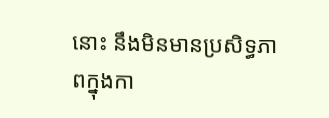នោះ នឹងមិនមានប្រសិទ្ធភាពក្នុងកា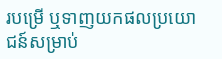របម្រើ ឬទាញយកផលប្រយោជន៍សម្រាប់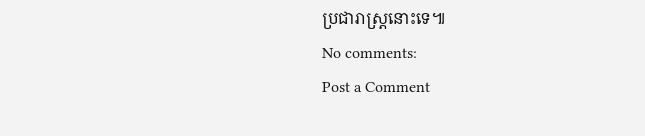ប្រជារាស្ត្រនោះទេ៕
No comments:
Post a Comment